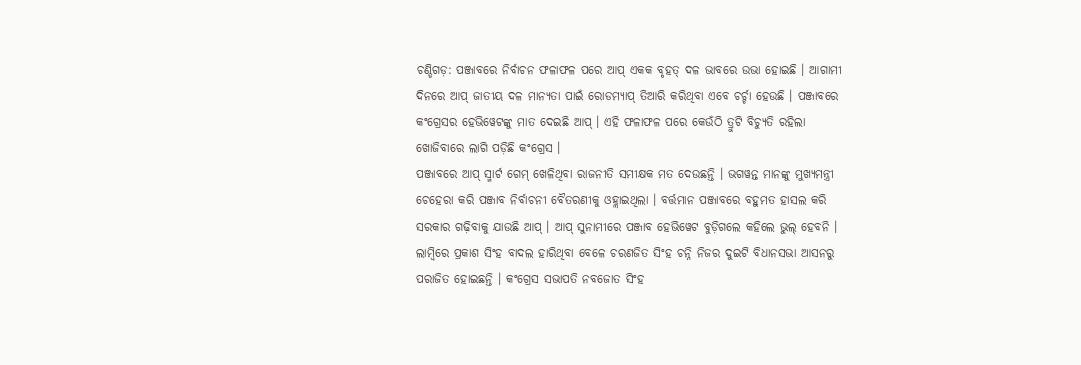ଚଣ୍ଡିଗଡ଼: ପଞ୍ଜାବରେ ନିର୍ବାଚନ ଫଳାଫଳ ପରେ ଆପ୍ ଏକକ ବୃହତ୍ ଦଳ ଭାବରେ ଉଭା ହୋଇଛି । ଆଗାମୀ ଦିନରେ ଆପ୍ ଜାତୀୟ ଦଳ ମାନ୍ୟତା ପାଇଁ ରୋଡମ୍ୟାପ୍ ତିଆରି କରିଥିବା ଏବେ ଚର୍ଚ୍ଚା ହେଉଛି । ପଞ୍ଜାବରେ କଂଗ୍ରେସର ହେଭିୱେଟଙ୍କୁ ମାତ ଦେଇଛି ଆପ୍ । ଏହି ଫଳାଫଳ ପରେ କେଉଁଠି ତ୍ରୁଟି ବିଚ୍ୟୁତି ରହିଲା ଖୋଜିବାରେ ଲାଗି ପଡ଼ିଛି କଂଗ୍ରେସ ।
ପଞ୍ଜାବରେ ଆପ୍ ସ୍ମାର୍ଟ ଗେମ୍ ଖେଳିଥିବା ରାଜନୀତି ସମୀକ୍ଷକ ମତ ଦେଉଛନ୍ତି । ଭଗୱନ୍ତ ମାନଙ୍କୁ ମୁଖ୍ୟମନ୍ତ୍ରୀ ଚେହେରା କରି ପଞ୍ଜାବ ନିର୍ବାଚନୀ ବୈତରଣୀକୁ ଓହ୍ଲାଇଥିଲା । ବର୍ତ୍ତମାନ ପଞ୍ଜାବରେ ବହୁମତ ହାସଲ କରି ସରକାର ଗଢ଼ିବାକୁ ଯାଉଛି ଆପ୍ । ଆପ୍ ସୁନାମୀରେ ପଞ୍ଜାବ ହେଭିୱେଟ ବୁଡ଼ିଗଲେ କହିଲେ ଭୁଲ୍ ହେବନି । ଲାମ୍ବିରେ ପ୍ରକାଶ ସିଂହ ବାଦଲ ହାରିଥିବା ବେଳେ ଚରଣଜିତ ସିଂହ ଚନ୍ନି ନିଜର ଦୁଇଟି ବିଧାନସଭା ଆସନରୁ ପରାଜିତ ହୋଇଛନ୍ତି । କଂଗ୍ରେସ ସଭାପତି ନବଜୋତ ସିଂହ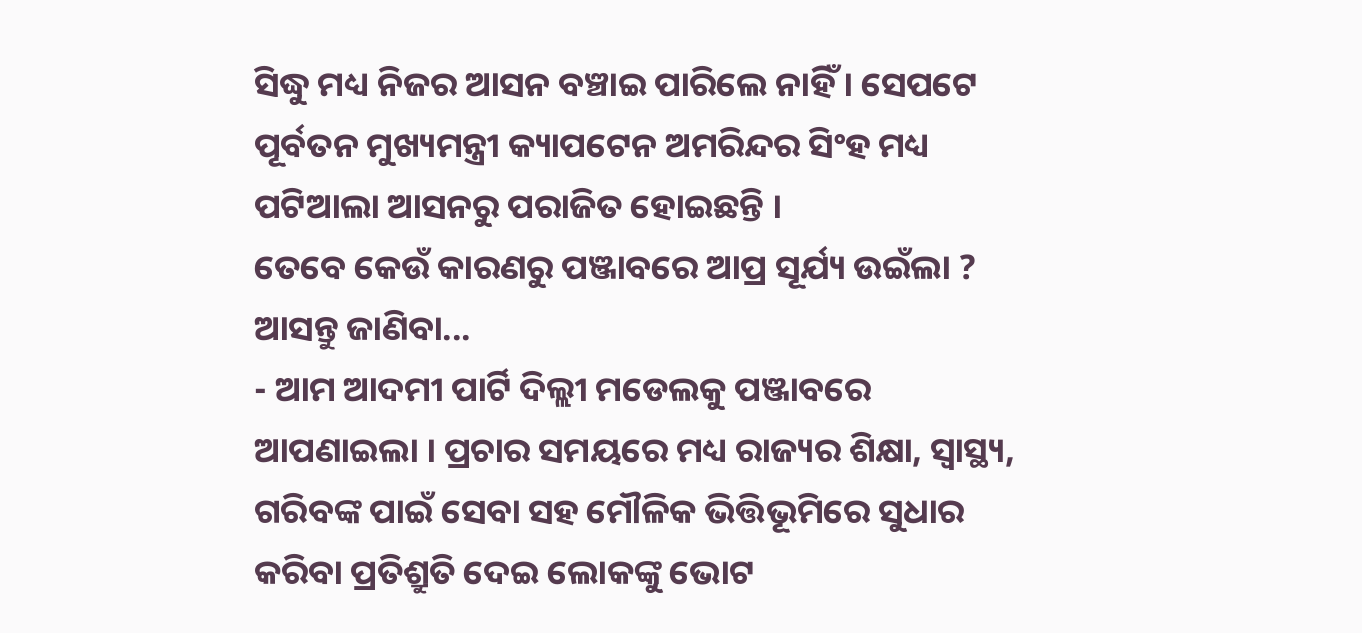ସିଦ୍ଧୁ ମଧ୍ୟ ନିଜର ଆସନ ବଞ୍ଚାଇ ପାରିଲେ ନାହିଁ । ସେପଟେ ପୂର୍ବତନ ମୁଖ୍ୟମନ୍ତ୍ରୀ କ୍ୟାପଟେନ ଅମରିନ୍ଦର ସିଂହ ମଧ୍ୟ ପଟିଆଲା ଆସନରୁ ପରାଜିତ ହୋଇଛନ୍ତି ।
ତେବେ କେଉଁ କାରଣରୁ ପଞ୍ଜାବରେ ଆପ୍ର ସୂର୍ଯ୍ୟ ଉଇଁଲା ? ଆସନ୍ତୁ ଜାଣିବା...
- ଆମ ଆଦମୀ ପାର୍ଟି ଦିଲ୍ଲୀ ମଡେଲକୁ ପଞ୍ଜାବରେ ଆପଣାଇଲା । ପ୍ରଚାର ସମୟରେ ମଧ୍ୟ ରାଜ୍ୟର ଶିକ୍ଷା, ସ୍ବାସ୍ଥ୍ୟ, ଗରିବଙ୍କ ପାଇଁ ସେବା ସହ ମୌଳିକ ଭିତ୍ତିଭୂମିରେ ସୁଧାର କରିବା ପ୍ରତିଶ୍ରୁତି ଦେଇ ଲୋକଙ୍କୁ ଭୋଟ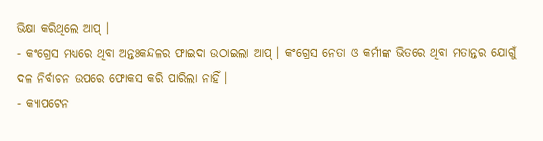ଭିକ୍ଷା କରିଥିଲେ ଆପ୍ ।
- କଂଗ୍ରେସ ମଧ୍ୟରେ ଥିବା ଅନ୍ତଃକନ୍ଦଳର ଫାଇଦା ଉଠାଇଲା ଆପ୍ । କଂଗ୍ରେସ ନେତା ଓ କର୍ମୀଙ୍କ ଭିତରେ ଥିବା ମତାନ୍ତର ଯୋଗୁଁ ଦଳ ନିର୍ବାଚନ ଉପରେ ଫୋକସ କରି ପାରିଲା ନାହିଁ ।
- କ୍ୟାପଟେନ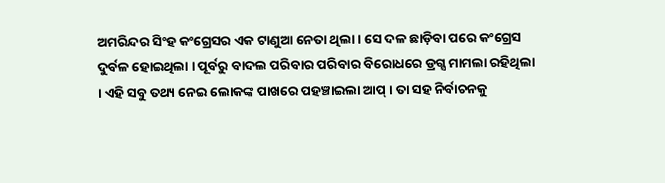ଅମରିନ୍ଦର ସିଂହ କଂଗ୍ରେସର ଏକ ଟାଣୁଆ ନେତା ଥିଲା । ସେ ଦଳ ଛାଡ଼ିବା ପରେ କଂଗ୍ରେସ ଦୁର୍ବଳ ହୋଇଥିଲା । ପୂର୍ବରୁ ବାଦଲ ପରିବାର ପରିବାର ବିରୋଧରେ ଡ୍ରଗ୍ସ ମାମଲା ରହିଥିଲା । ଏହି ସବୁ ତଥ୍ୟ ନେଇ ଲୋକଙ୍କ ପାଖରେ ପହଞ୍ଚାଇଲା ଆପ୍ । ତା ସହ ନିର୍ବାଚନକୁ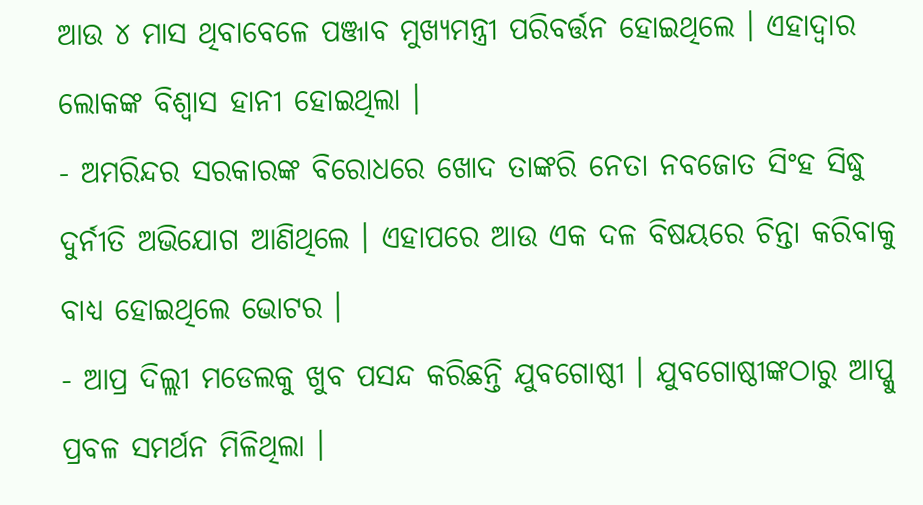ଆଉ ୪ ମାସ ଥିବାବେଳେ ପଞ୍ଜାବ ମୁଖ୍ୟମନ୍ତ୍ରୀ ପରିବର୍ତ୍ତନ ହୋଇଥିଲେ । ଏହାଦ୍ବାର ଲୋକଙ୍କ ବିଶ୍ବାସ ହାନୀ ହୋଇଥିଲା ।
- ଅମରିନ୍ଦର ସରକାରଙ୍କ ବିରୋଧରେ ଖୋଦ ତାଙ୍କରି ନେତା ନବଜୋତ ସିଂହ ସିଦ୍ଧୁ ଦୁର୍ନୀତି ଅଭିଯୋଗ ଆଣିଥିଲେ । ଏହାପରେ ଆଉ ଏକ ଦଳ ବିଷୟରେ ଚିନ୍ତା କରିବାକୁ ବାଧ୍ୟ ହୋଇଥିଲେ ଭୋଟର ।
- ଆପ୍ର ଦିଲ୍ଲୀ ମଡେଲକୁ ଖୁବ ପସନ୍ଦ କରିଛନ୍ତି ଯୁବଗୋଷ୍ଠୀ । ଯୁବଗୋଷ୍ଠୀଙ୍କଠାରୁ ଆପ୍କୁ ପ୍ରବଳ ସମର୍ଥନ ମିଳିଥିଲା ।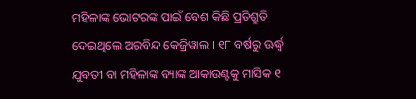ମହିଳାଙ୍କ ଭୋଟରଙ୍କ ପାଇଁ ବେଶ କିଛି ପ୍ରତିଶ୍ରୁତି ଦେଇଥିଲେ ଅରବିନ୍ଦ କେଜ୍ରିୱାଲ । ୧୮ ବର୍ଷରୁ ଊର୍ଦ୍ଧ୍ବ ଯୁବତୀ ବା ମହିଳାଙ୍କ ବ୍ୟାଙ୍କ ଆକାଉଣ୍ଟକୁ ମାସିକ ୧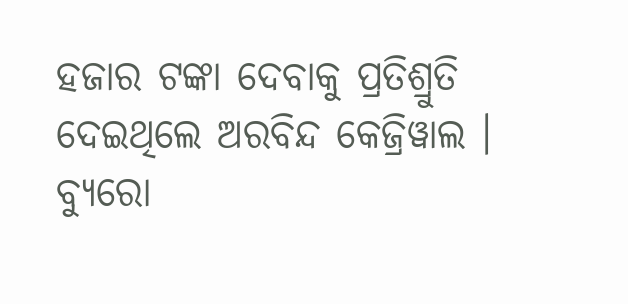ହଜାର ଟଙ୍କା ଦେବାକୁ ପ୍ରତିଶ୍ରୁତି ଦେଇଥିଲେ ଅରବିନ୍ଦ କେଜ୍ରିୱାଲ ।
ବ୍ୟୁରୋ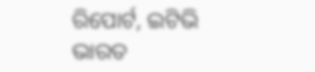ରିପୋର୍ଟ, ଇଟିଭି ଭାରତ